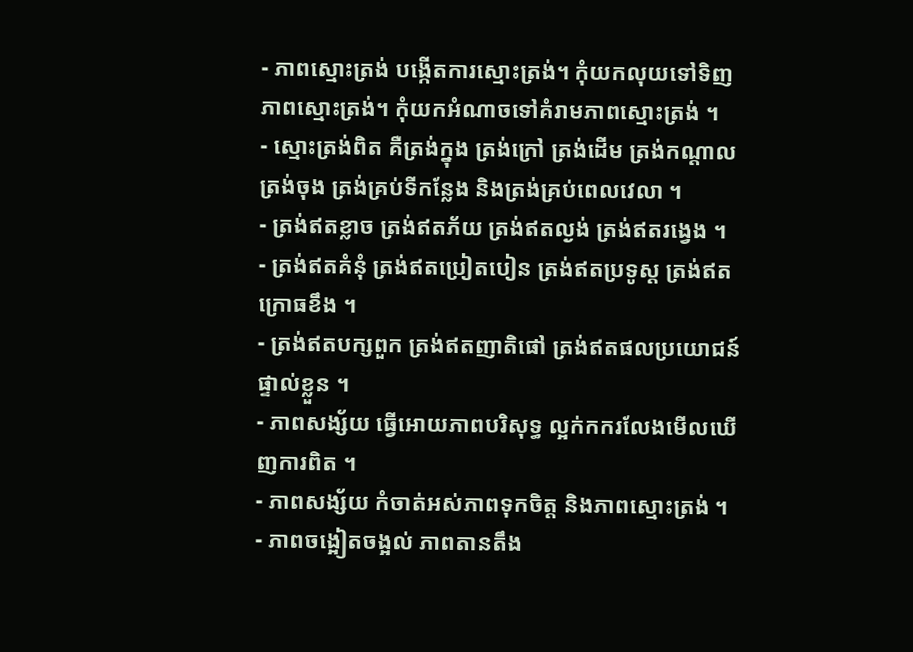- ភាពស្មោះត្រង់ បង្កើតការស្មោះត្រង់។ កុំយកលុយទៅទិញភាពស្មោះត្រង់។ កុំយកអំណាចទៅគំរាមភាពស្មោះត្រង់ ។
- ស្មោះត្រង់ពិត គឺត្រង់ក្នុង ត្រង់ក្រៅ ត្រង់ដើម ត្រង់កណ្ដាល ត្រង់ចុង ត្រង់គ្រប់ទីកន្លែង និងត្រង់គ្រប់ពេលវេលា ។
- ត្រង់ឥតខ្លាច ត្រង់ឥតភ័យ ត្រង់ឥតល្ងង់ ត្រង់ឥតរង្វេង ។
- ត្រង់ឥតគំនុំ ត្រង់ឥតប្រៀតបៀន ត្រង់ឥតប្រទូស្ដ ត្រង់ឥតក្រោធខឹង ។
- ត្រង់ឥតបក្សពួក ត្រង់ឥតញាតិផៅ ត្រង់ឥតផលប្រយោជន៍ផ្ទាល់ខ្លួន ។
- ភាពសង្ស័យ ធ្វើអោយភាពបរិសុទ្ធ ល្អក់កករលែងមើលឃើញការពិត ។
- ភាពសង្ស័យ កំចាត់អស់ភាពទុកចិត្ត និងភាពស្មោះត្រង់ ។
- ភាពចង្អៀតចង្អល់ ភាពតានតឹង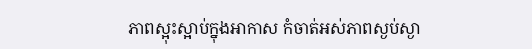ភាពស្អុះស្អាប់ក្នុងអាកាស កំចាត់អស់ភាពស្ងប់ស្ងា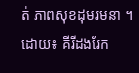ត់ ភាពសុខដុមរមនា ។
ដោយ៖ គីរីដងរែក